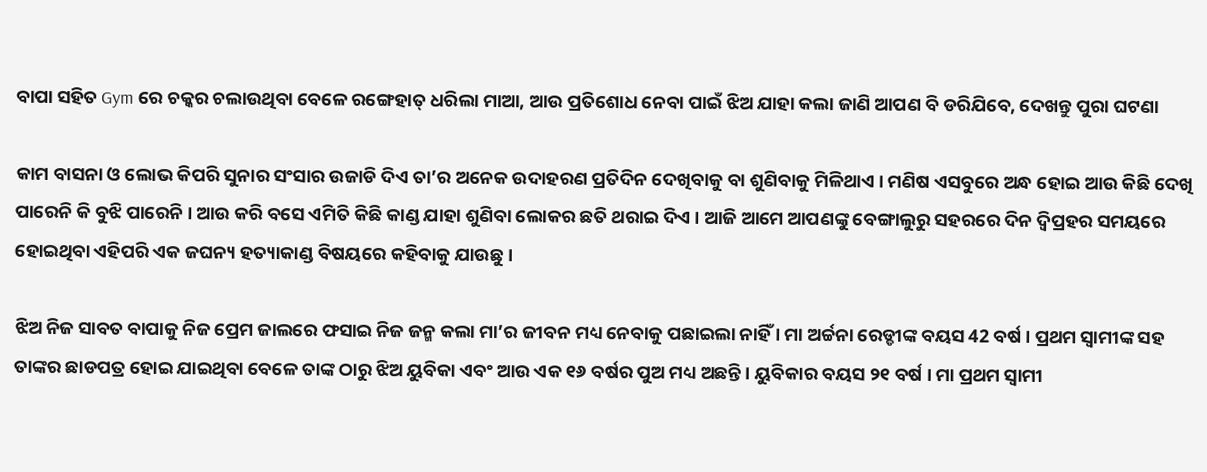ବାପା ସହିତ Gym ରେ ଚକ୍କର ଚଲାଉଥିବା ବେଳେ ରଙ୍ଗେହାତ୍ ଧରିଲା ମାଆ, ଆଉ ପ୍ରତିଶୋଧ ନେବା ପାଇଁ ଝିଅ ଯାହା କଲା ଜାଣି ଆପଣ ବି ଡରିଯିବେ, ଦେଖନ୍ତୁ ପୁରା ଘଟଣା

କାମ ବାସନା ଓ ଲୋଭ କିପରି ସୁନାର ସଂସାର ଉଜାଡି ଦିଏ ତା’ର ଅନେକ ଉଦାହରଣ ପ୍ରତିଦିନ ଦେଖିବାକୁ ବା ଶୁଣିବାକୁ ମିଳିଥାଏ । ମଣିଷ ଏସବୁରେ ଅନ୍ଧ ହୋଇ ଆଉ କିଛି ଦେଖି ପାରେନି କି ବୁଝି ପାରେନି । ଆଉ କରି ବସେ ଏମିତି କିଛି କାଣ୍ଡ ଯାହା ଶୁଣିବା ଲୋକର ଛତି ଥରାଇ ଦିଏ । ଆଜି ଆମେ ଆପଣଙ୍କୁ ବେଙ୍ଗାଲୁରୁ ସହରରେ ଦିନ ଦ୍ଵିପ୍ରହର ସମୟରେ ହୋଇଥିବା ଏହିପରି ଏକ ଜଘନ୍ୟ ହତ୍ୟାକାଣ୍ଡ ବିଷୟରେ କହିବାକୁ ଯାଉଛୁ ।

ଝିଅ ନିଜ ସାବତ ବାପାକୁ ନିଜ ପ୍ରେମ ଜାଲରେ ଫସାଇ ନିଜ ଜନ୍ମ କଲା ମା’ର ଜୀବନ ମଧ୍ୟ ନେବାକୁ ପଛାଇଲା ନାହିଁ । ମା ଅର୍ଚ୍ଚନା ରେଡ୍ଡୀଙ୍କ ବୟସ 42 ବର୍ଷ । ପ୍ରଥମ ସ୍ଵାମୀଙ୍କ ସହ ତାଙ୍କର ଛାଡପତ୍ର ହୋଇ ଯାଇଥିବା ବେଳେ ତାଙ୍କ ଠାରୁ ଝିଅ ୟୁବିକା ଏବଂ ଆଉ ଏକ ୧୬ ବର୍ଷର ପୁଅ ମଧ୍ୟ ଅଛନ୍ତି । ୟୁବିକାର ବୟସ ୨୧ ବର୍ଷ । ମା ପ୍ରଥମ ସ୍ଵାମୀ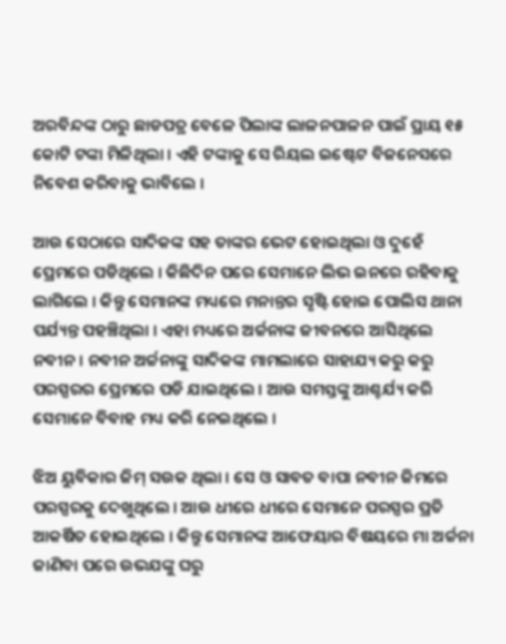ଅରବିନ୍ଦଙ୍କ ଠାରୁ ଛାଡପତ୍ର ବେଳେ ପିଲାଙ୍କ ଲାଳନପାଳନ ପାଇଁ ପ୍ରାୟ ୧୫ କୋଟି ଟଙ୍କା ମିଳିଥିଲା । ଏହି ଟଙ୍କାକୁ ସେ ରିୟଲ ଇଷ୍ଟେଟ ବିଜନେସରେ ନିବେଶ କରିବାକୁ ଭାବିଲେ ।

ଆଉ ସେଠାରେ ସାଦିକଙ୍କ ସହ ତାଙ୍କର ଭେଟ ହୋଇଥିଲା ଓ ଦୁହେଁ ପ୍ରେମରେ ପଡିଥିଲେ । କିଛିଦିନ ପରେ ସେମାନେ ଲିଭ ଇନରେ ରହିବାକୁ ଲାଗିଲେ । କିନ୍ତୁ ସେମାନଙ୍କ ମଧ୍ୟରେ ମନାନ୍ତର ସୃଷ୍ଟି ହୋଇ ପୋଲିସ ଥାନା ପର୍ଯ୍ୟନ୍ତ ପହଞ୍ଚିଥିଲା । ଏହା ମଧ୍ୟରେ ଅର୍ଚ୍ଚନାଙ୍କ ଜୀବନରେ ଆସିଥିଲେ ନବୀନ । ନବୀନ ଅର୍ଚ୍ଚନାଙ୍କୁ ସାଦିକଙ୍କ ମାମଲାରେ ସାହାଯ୍ୟ କରୁ କରୁ ପରସ୍ପରର ପ୍ରେମରେ ପଡି ଯାଇଥିଲେ । ଆଉ ସମସ୍ତଙ୍କୁ ଆଶ୍ଚର୍ଯ୍ୟ କରି ସେମାନେ ବିବାହ ମଧ୍ୟ କରି ନେଇଥିଲେ ।

ଝିଅ ୟୁବିକାର ଜିମ୍ ସଉକ ଥିଲା । ସେ ଓ ସାବତ ବାପା ନବୀନ ଜିମରେ ପରସ୍ପରକୁ ଦେଖୁଥିଲେ । ଆଉ ଧୀରେ ଧୀରେ ସେମାନେ ପରସ୍ପର ପ୍ରତି ଆକର୍ଷିତ ହୋଇଥିଲେ । କିନ୍ତୁ ସେମାନଙ୍କ ଆଫେୟାର ବିଷୟରେ ମା ଅର୍ଚ୍ଚନା ଜାଣିବା ପରେ ଉଭଯଙ୍କୁ ଘରୁ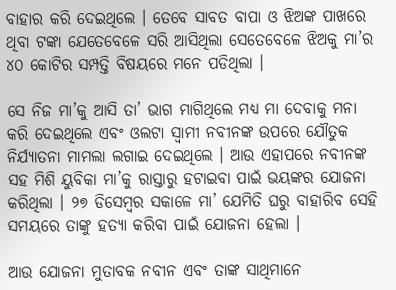ବାହାର କରି ଦେଇଥିଲେ । ତେବେ ସାବତ ବାପା ଓ ଝିଅଙ୍କ ପାଖରେ ଥିବା ଟଙ୍କା ଯେତେବେଳେ ସରି ଆସିଥିଲା ସେତେବେଳେ ଝିଅକୁ ମା’ର ୪୦ କୋଟିର ସମ୍ପତ୍ତି ବିଷୟରେ ମନେ ପଡିଥିଲା ।

ସେ ନିଜ ମା’କୁ ଆସି ତା’ ଭାଗ ମାଗିଥିଲେ ମଧ୍ୟ ମା ଦେବାକୁ ମନା କରି ଦେଇଥିଲେ ଏବଂ ଓଲଟା ସ୍ଵାମୀ ନବୀନଙ୍କ ଉପରେ ଯୌତୁକ ନିର୍ଯ୍ୟାତନା ମାମଲା ଲଗାଇ ଦେଇଥିଲେ । ଆଉ ଏହାପରେ ନବୀନଙ୍କ ସହ ମିଶି ୟୁବିକା ମା’କୁ ରାସ୍ତାରୁ ହଟାଇବା ପାଇଁ ଭୟଙ୍କର ଯୋଜନା କରିଥିଲା । ୨୭ ଡିସେମ୍ବର ସକାଳେ ମା’ ଯେମିତି ଘରୁ ବାହାରିବ ସେହି ସମୟରେ ତାଙ୍କୁ ହତ୍ୟା କରିବା ପାଇଁ ଯୋଜନା ହେଲା ।

ଆଉ ଯୋଜନା ମୁତାବକ ନବୀନ ଏବଂ ତାଙ୍କ ସାଥିମାନେ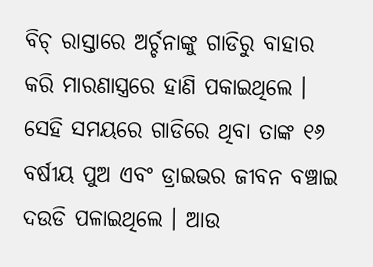ବିଚ୍ ରାସ୍ତାରେ ଅର୍ଚ୍ଚନାଙ୍କୁ ଗାଡିରୁ ବାହାର କରି ମାରଣାସ୍ତ୍ରରେ ହାଣି ପକାଇଥିଲେ । ସେହି ସମୟରେ ଗାଡିରେ ଥିବା ତାଙ୍କ ୧୬ ବର୍ଷୀୟ ପୁଅ ଏବଂ ଡ୍ରାଇଭର ଜୀବନ ବଞ୍ଚାଇ ଦଉଡି ପଳାଇଥିଲେ । ଆଉ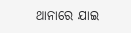ଥାନାରେ ଯାଇ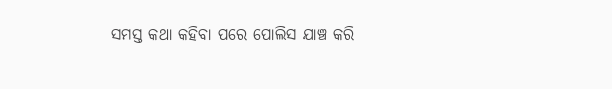ସମସ୍ତ କଥା କହିବା ପରେ ପୋଲିସ ଯାଞ୍ଚ କରି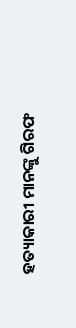ହତ୍ୟାକାରୀ ମାନଙ୍କୁ ଗିରଫ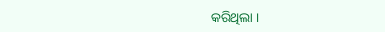କରିଥିଲା ।